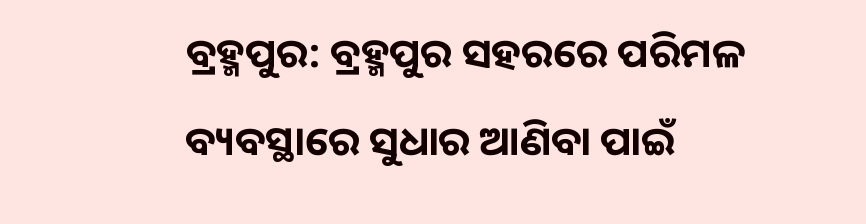ବ୍ରହ୍ମପୁର: ବ୍ରହ୍ମପୁର ସହରରେ ପରିମଳ ବ୍ୟବସ୍ଥାରେ ସୁଧାର ଆଣିବା ପାଇଁ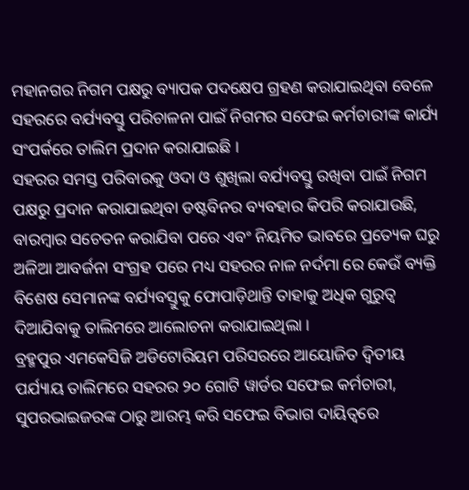ମହାନଗର ନିଗମ ପକ୍ଷରୁ ବ୍ୟାପକ ପଦକ୍ଷେପ ଗ୍ରହଣ କରାଯାଇଥିବା ବେଳେ ସହରରେ ବର୍ଯ୍ୟବସ୍ତୁ ପରିଚାଳନା ପାଇଁ ନିଗମର ସଫେଇ କର୍ମଚାରୀଙ୍କ କାର୍ଯ୍ୟ ସଂପର୍କରେ ତାଲିମ ପ୍ରଦାନ କରାଯାଇଛି ।
ସହରର ସମସ୍ତ ପରିବାରକୁ ଓଦା ଓ ଶୁଖିଲା ବର୍ଯ୍ୟବସ୍ତୁ ରଖିବା ପାଇଁ ନିଗମ ପକ୍ଷରୁ ପ୍ରଦାନ କରାଯାଇଥିବା ଡଷ୍ଟବିନର ବ୍ୟବହାର କିପରି କରାଯାଉଛି, ବାରମ୍ବାର ସଚେତନ କରାଯିବା ପରେ ଏବଂ ନିୟମିତ ଭାବରେ ପ୍ରତ୍ୟେକ ଘରୁ ଅଳିଆ ଆବର୍ଜନା ସଂଗ୍ରହ ପରେ ମଧ୍ୟ ସହରର ନାଳ ନର୍ଦମା ରେ କେଉଁ ବ୍ୟକ୍ତି ବିଶେଷ ସେମାନଙ୍କ ବର୍ଯ୍ୟବସ୍ତୁକୁ ଫୋପାଡ଼ିଥାନ୍ତି ତାହାକୁ ଅଧିକ ଗୁରୁତ୍ୱ ଦିଆଯିବାକୁ ତାଲିମରେ ଆଲୋଚନା କରାଯାଇଥିଲା ।
ବ୍ରହ୍ମପୁର ଏମକେସିଜି ଅଡିଟୋରିୟମ ପରିସରରେ ଆୟୋଜିତ ଦ୍ବିତୀୟ ପର୍ଯ୍ୟାୟ ତାଲିମରେ ସହରର ୨୦ ଗୋଟି ୱାର୍ଡର ସଫେଇ କର୍ମଚାରୀ, ସୁପରଭାଇଜରଙ୍କ ଠାରୁ ଆରମ୍ଭ କରି ସଫେଇ ବିଭାଗ ଦାୟିତ୍ୱରେ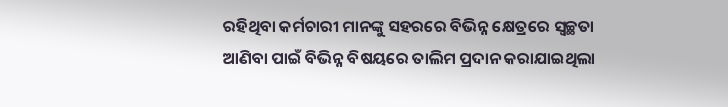ରହିଥିବା କର୍ମଚାରୀ ମାନଙ୍କୁ ସହରରେ ବିଭିନ୍ନ କ୍ଷେତ୍ରରେ ସ୍ବଚ୍ଛତା ଆଣିବା ପାଇଁ ବିଭିନ୍ନ ବିଷୟରେ ତାଲିମ ପ୍ରଦାନ କରାଯାଇଥିଲା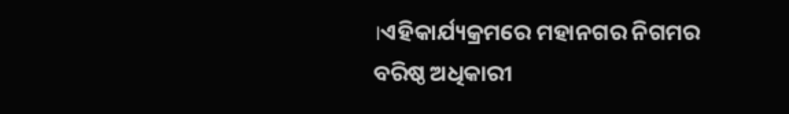।ଏହିକାର୍ଯ୍ୟକ୍ରମରେ ମହାନଗର ନିଗମର ବରିଷ୍ଠ ଅଧିକାରୀ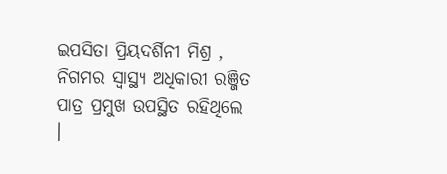ଇପସିତା ପ୍ରିୟଦର୍ଶିନୀ ମିଶ୍ର , ନିଗମର ସ୍ବାସ୍ଥ୍ୟ ଅଧିକାରୀ ରଞ୍ଜିତ ପାତ୍ର ପ୍ରମୁଖ ଉପସ୍ଥିତ ରହିଥିଲେ ।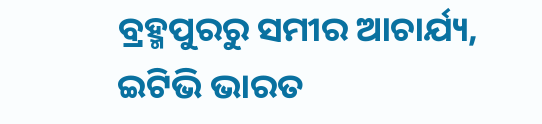ବ୍ରହ୍ମପୁରରୁ ସମୀର ଆଚାର୍ଯ୍ୟ, ଇଟିଭି ଭାରତ